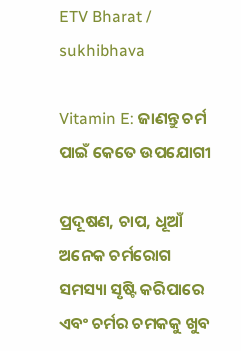ETV Bharat / sukhibhava

Vitamin E: ଜାଣନ୍ତୁ ଚର୍ମ ପାଇଁ କେତେ ଉପଯୋଗୀ

ପ୍ରଦୂଷଣ, ଚାପ, ଧୂଆଁ ଅନେକ ଚର୍ମରୋଗ ସମସ୍ୟା ସୃଷ୍ଟି କରିପାରେ ଏବଂ ଚର୍ମର ଚମକକୁ ଖୁବ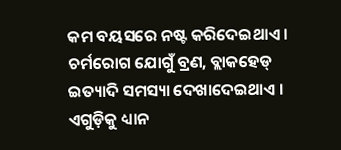କମ ବୟସରେ ନଷ୍ଟ କରିଦେଇଥାଏ । ଚର୍ମରୋଗ ଯୋଗୁଁ ବ୍ରଣ, ବ୍ଲାକହେଡ୍ ଇତ୍ୟାଦି ସମସ୍ୟା ଦେଖାଦେଇଥାଏ । ଏଗୁଡ଼ିକୁ ଧ୍ୟାନ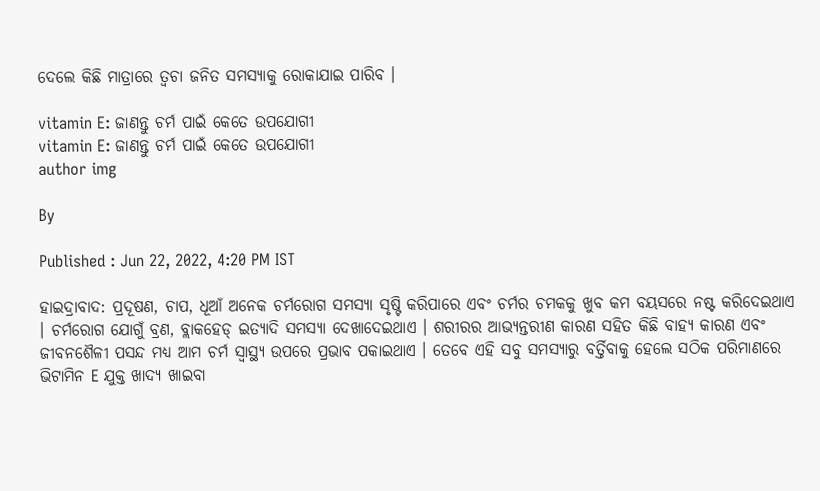ଦେଲେ କିଛି ମାତ୍ରାରେ ତ୍ବଚା ଜନିତ ସମସ୍ୟାକୁ ରୋକାଯାଇ ପାରିବ ।

vitamin E: ଜାଣନ୍ତୁ ଚର୍ମ ପାଇଁ କେତେ ଉପଯୋଗୀ
vitamin E: ଜାଣନ୍ତୁ ଚର୍ମ ପାଇଁ କେତେ ଉପଯୋଗୀ
author img

By

Published : Jun 22, 2022, 4:20 PM IST

ହାଇଦ୍ରାବାଦ: ପ୍ରଦୂଷଣ, ଚାପ, ଧୂଆଁ ଅନେକ ଚର୍ମରୋଗ ସମସ୍ୟା ସୃଷ୍ଟି କରିପାରେ ଏବଂ ଚର୍ମର ଚମକକୁ ଖୁବ କମ ବୟସରେ ନଷ୍ଟ କରିଦେଇଥାଏ । ଚର୍ମରୋଗ ଯୋଗୁଁ ବ୍ରଣ, ବ୍ଲାକହେଡ୍ ଇତ୍ୟାଦି ସମସ୍ୟା ଦେଖାଦେଇଥାଏ । ଶରୀରର ଆଭ୍ୟନ୍ତରୀଣ କାରଣ ସହିତ କିଛି ବାହ୍ୟ କାରଣ ଏବଂ ଜୀବନଶୈଳୀ ପସନ୍ଦ ମଧ୍ୟ ଆମ ଚର୍ମ ସ୍ବାସ୍ଥ୍ୟ ଉପରେ ପ୍ରଭାବ ପକାଇଥାଏ । ତେବେ ଏହି ସବୁ ସମସ୍ୟାରୁ ବର୍ତ୍ତିବାକୁ ହେଲେ ସଠିକ ପରିମାଣରେ ଭିଟାମିନ E ଯୁକ୍ତ ଖାଦ୍ୟ ଖାଇବା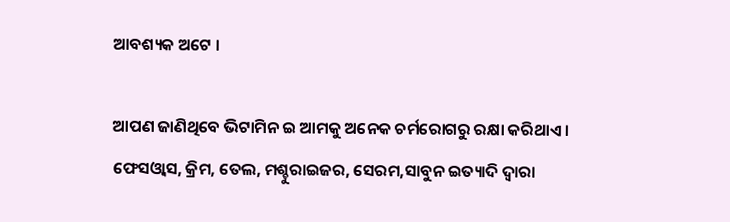ଆବଶ୍ୟକ ଅଟେ ।

ଆପଣ ଜାଣିଥିବେ ଭିଟାମିନ ଇ ଆମକୁ ଅନେକ ଚର୍ମରୋଗରୁ ରକ୍ଷା କରିଥାଏ । ଫେସଓ୍ବାସ, କ୍ରିମ, ତେଲ, ମଶ୍ଚୁରାଇଜର, ସେରମ,ସାବୁନ ଇତ୍ୟାଦି ଦ୍ବାରା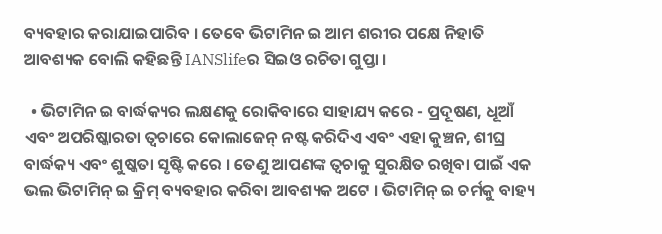ବ୍ୟବହାର କରାଯାଇପାରିବ । ତେବେ ଭିଟାମିନ ଇ ଆମ ଶରୀର ପକ୍ଷେ ନିହାତି ଆବଶ୍ୟକ ବୋଲି କହିଛନ୍ତି IANSlifeର ସିଇଓ ରଚିତା ଗୁପ୍ତା ।

  • ଭିଟାମିନ ଇ ବାର୍ଦ୍ଧକ୍ୟର ଲକ୍ଷଣକୁ ରୋକିବାରେ ସାହାଯ୍ୟ କରେ - ପ୍ରଦୂଷଣ, ଧୂଆଁ ଏବଂ ଅପରିଷ୍କାରତା ତ୍ୱଚାରେ କୋଲାଜେନ୍ ନଷ୍ଟ କରିଦିଏ ଏବଂ ଏହା କୁଞ୍ଚନ, ଶୀଘ୍ର ବାର୍ଦ୍ଧକ୍ୟ ଏବଂ ଶୁଷ୍କତା ସୃଷ୍ଟି କରେ । ତେଣୁ ଆପଣଙ୍କ ତ୍ୱଚାକୁ ସୁରକ୍ଷିତ ରଖିବା ପାଇଁ ଏକ ଭଲ ଭିଟାମିନ୍ ଇ କ୍ରିମ୍ ବ୍ୟବହାର କରିବା ଆବଶ୍ୟକ ଅଟେ । ଭିଟାମିନ୍ ଇ ଚର୍ମକୁ ବାହ୍ୟ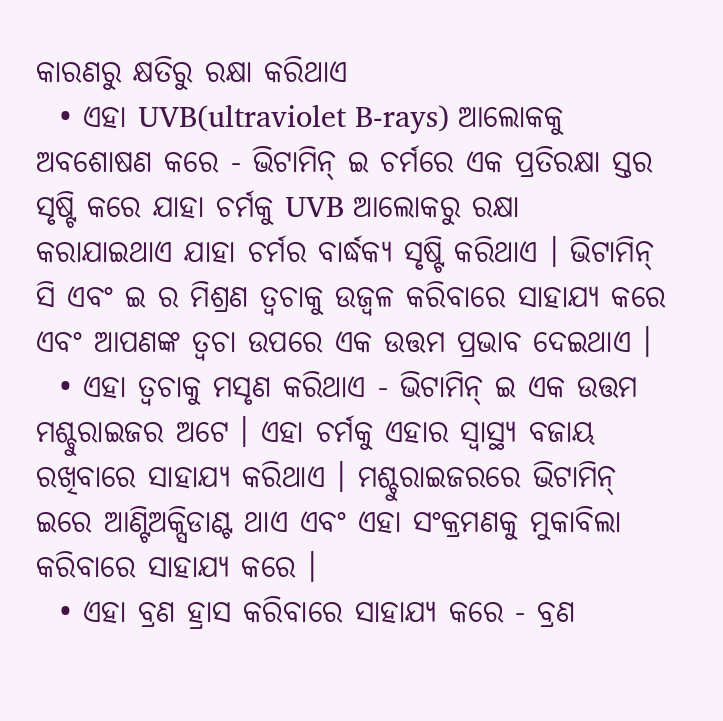କାରଣରୁ କ୍ଷତିରୁ ରକ୍ଷା କରିଥାଏ
  • ଏହା UVB(ultraviolet B-rays) ଆଲୋକକୁ ଅବଶୋଷଣ କରେ - ଭିଟାମିନ୍ ଇ ଚର୍ମରେ ଏକ ପ୍ରତିରକ୍ଷା ସ୍ତର ସୃଷ୍ଟି କରେ ଯାହା ଚର୍ମକୁ UVB ଆଲୋକରୁ ରକ୍ଷା କରାଯାଇଥାଏ ଯାହା ଚର୍ମର ବାର୍ଦ୍ଧକ୍ୟ ସୃଷ୍ଟି କରିଥାଏ । ଭିଟାମିନ୍ ସି ଏବଂ ଇ ର ମିଶ୍ରଣ ତ୍ବଚାକୁ ଉଜ୍ବଳ କରିବାରେ ସାହାଯ୍ୟ କରେ ଏବଂ ଆପଣଙ୍କ ତ୍ୱଚା ଉପରେ ଏକ ଉତ୍ତମ ପ୍ରଭାବ ଦେଇଥାଏ ।
  • ଏହା ତ୍ବଚାକୁ ମସୃଣ କରିଥାଏ - ଭିଟାମିନ୍ ଇ ଏକ ଉତ୍ତମ ମଶ୍ଚୁରାଇଜର ଅଟେ । ଏହା ଚର୍ମକୁ ଏହାର ସ୍ୱାସ୍ଥ୍ୟ ବଜାୟ ରଖିବାରେ ସାହାଯ୍ୟ କରିଥାଏ । ମଶ୍ଚୁରାଇଜରରେ ଭିଟାମିନ୍ ଇରେ ଆଣ୍ଟିଅକ୍ସିଡାଣ୍ଟ ଥାଏ ଏବଂ ଏହା ସଂକ୍ରମଣକୁ ମୁକାବିଲା କରିବାରେ ସାହାଯ୍ୟ କରେ ।
  • ଏହା ବ୍ରଣ ହ୍ରାସ କରିବାରେ ସାହାଯ୍ୟ କରେ - ବ୍ରଣ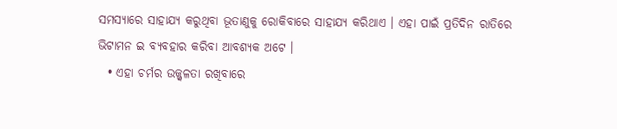ସମସ୍ୟାରେ ସାହାଯ୍ୟ କରୁଥିବା ଭୂତାଣୁକୁ ରୋକିବାରେ ସାହାଯ୍ୟ କରିଥାଏ । ଏହା ପାଇଁ ପ୍ରତିଦିନ ରାତିରେ ଭିଟାମନ ଇ ବ୍ୟବହାର କରିବା ଆବଶ୍ୟକ ଅଟେ ।
  • ଏହା ଚର୍ମର ଉଜ୍ଜ୍ୱଳତା ରଖିବାରେ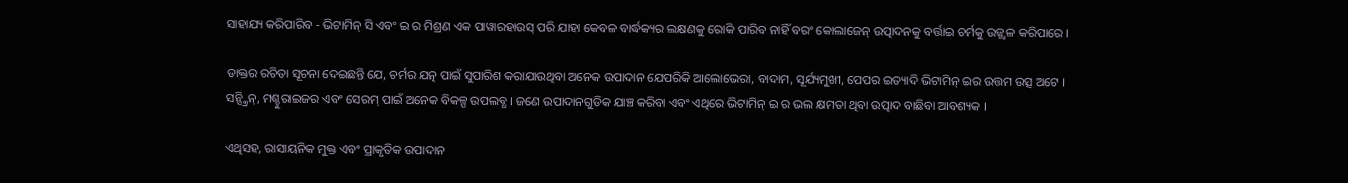ସାହାଯ୍ୟ କରିପାରିବ - ଭିଟାମିନ୍ ସି ଏବଂ ଇ ର ମିଶ୍ରଣ ଏକ ପାୱାରହାଉସ୍ ପରି ଯାହା କେବଳ ବାର୍ଦ୍ଧକ୍ୟର ଲକ୍ଷଣକୁ ରୋକି ପାରିବ ନାହିଁ ବରଂ କୋଲାଜେନ୍ ଉତ୍ପାଦନକୁ ବର୍ତ୍ତାଇ ଚର୍ମକୁ ଉଜ୍ଜ୍ୱଳ କରିପାରେ ।

ଡାକ୍ତର ରଚିତା ସୂଚନା ଦେଇଛନ୍ତି ଯେ, ଚର୍ମର ଯତ୍ନ ପାଇଁ ସୁପାରିଶ କରାଯାଉଥିବା ଅନେକ ଉପାଦାନ ଯେପରିକି ଆଲୋଭେରା, ବାଦାମ, ସୂର୍ଯ୍ୟମୁଖୀ, ପେପର ଇତ୍ୟାଦି ଭିଟାମିନ୍ ଇର ଉତ୍ତମ ଉତ୍ସ ଅଟେ । ସନ୍ସ୍କ୍ରିନ୍, ମଶ୍ଚୁରାଇଜର ଏବଂ ସେରମ୍ ପାଇଁ ଅନେକ ବିକଳ୍ପ ଉପଲବ୍ଧ । ଜଣେ ଉପାଦାନଗୁଡିକ ଯାଞ୍ଚ କରିବା ଏବଂ ଏଥିରେ ଭିଟାମିନ୍ ଇ ର ଭଲ କ୍ଷମତା ଥିବା ଉତ୍ପାଦ ବାଛିବା ଆବଶ୍ୟକ ।

ଏଥିସହ, ରାସାୟନିକ ମୁକ୍ତ ଏବଂ ପ୍ରାକୃତିକ ଉପାଦାନ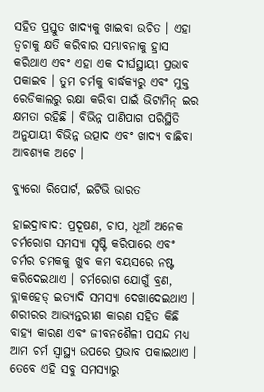ସହିତ ପ୍ରସ୍ତୁତ ଖାଦ୍ୟକୁ ଖାଇବା ଉଚିତ । ଏହା ତ୍ୱଚାକୁ କ୍ଷତି କରିବାର ସମ୍ଭାବନାକୁ ହ୍ରାସ କରିଥାଏ ଏବଂ ଏହା ଏକ ଦୀର୍ଘସ୍ଥାୟୀ ପ୍ରଭାବ ପକାଇବ । ତୁମ ଚର୍ମକୁ ବାର୍ଦ୍ଧକ୍ୟରୁ ଏବଂ ମୁକ୍ତ ରେଡିକାଲରୁ ରକ୍ଷା କରିବା ପାଇଁ ଭିଟାମିନ୍ ଇର କ୍ଷମତା ରହିଛି । ବିଭିନ୍ନ ପାଣିପାଗ ପରିସ୍ଥିତି ଅନୁଯାୟୀ ବିଭିନ୍ନ ଉତ୍ପାଦ ଏବଂ ଖାଦ୍ୟ ବାଛିବା ଆବଶ୍ୟକ ଅଟେ ।

ବ୍ୟୁରୋ ରିପୋର୍ଟ, ଇଟିଭି ଭାରତ

ହାଇଦ୍ରାବାଦ: ପ୍ରଦୂଷଣ, ଚାପ, ଧୂଆଁ ଅନେକ ଚର୍ମରୋଗ ସମସ୍ୟା ସୃଷ୍ଟି କରିପାରେ ଏବଂ ଚର୍ମର ଚମକକୁ ଖୁବ କମ ବୟସରେ ନଷ୍ଟ କରିଦେଇଥାଏ । ଚର୍ମରୋଗ ଯୋଗୁଁ ବ୍ରଣ, ବ୍ଲାକହେଡ୍ ଇତ୍ୟାଦି ସମସ୍ୟା ଦେଖାଦେଇଥାଏ । ଶରୀରର ଆଭ୍ୟନ୍ତରୀଣ କାରଣ ସହିତ କିଛି ବାହ୍ୟ କାରଣ ଏବଂ ଜୀବନଶୈଳୀ ପସନ୍ଦ ମଧ୍ୟ ଆମ ଚର୍ମ ସ୍ବାସ୍ଥ୍ୟ ଉପରେ ପ୍ରଭାବ ପକାଇଥାଏ । ତେବେ ଏହି ସବୁ ସମସ୍ୟାରୁ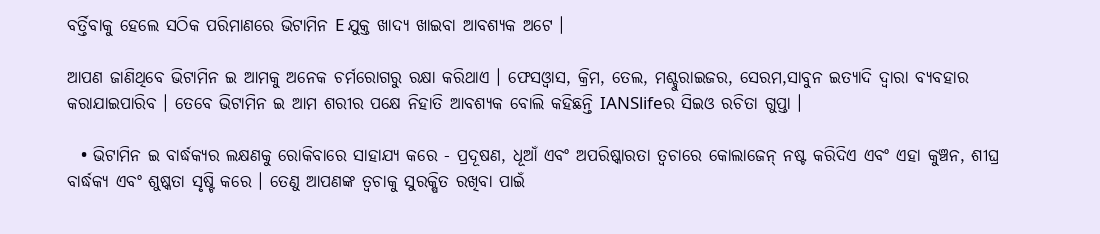ବର୍ତ୍ତିବାକୁ ହେଲେ ସଠିକ ପରିମାଣରେ ଭିଟାମିନ E ଯୁକ୍ତ ଖାଦ୍ୟ ଖାଇବା ଆବଶ୍ୟକ ଅଟେ ।

ଆପଣ ଜାଣିଥିବେ ଭିଟାମିନ ଇ ଆମକୁ ଅନେକ ଚର୍ମରୋଗରୁ ରକ୍ଷା କରିଥାଏ । ଫେସଓ୍ବାସ, କ୍ରିମ, ତେଲ, ମଶ୍ଚୁରାଇଜର, ସେରମ,ସାବୁନ ଇତ୍ୟାଦି ଦ୍ବାରା ବ୍ୟବହାର କରାଯାଇପାରିବ । ତେବେ ଭିଟାମିନ ଇ ଆମ ଶରୀର ପକ୍ଷେ ନିହାତି ଆବଶ୍ୟକ ବୋଲି କହିଛନ୍ତି IANSlifeର ସିଇଓ ରଚିତା ଗୁପ୍ତା ।

  • ଭିଟାମିନ ଇ ବାର୍ଦ୍ଧକ୍ୟର ଲକ୍ଷଣକୁ ରୋକିବାରେ ସାହାଯ୍ୟ କରେ - ପ୍ରଦୂଷଣ, ଧୂଆଁ ଏବଂ ଅପରିଷ୍କାରତା ତ୍ୱଚାରେ କୋଲାଜେନ୍ ନଷ୍ଟ କରିଦିଏ ଏବଂ ଏହା କୁଞ୍ଚନ, ଶୀଘ୍ର ବାର୍ଦ୍ଧକ୍ୟ ଏବଂ ଶୁଷ୍କତା ସୃଷ୍ଟି କରେ । ତେଣୁ ଆପଣଙ୍କ ତ୍ୱଚାକୁ ସୁରକ୍ଷିତ ରଖିବା ପାଇଁ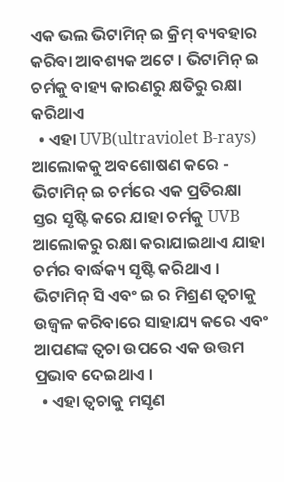ଏକ ଭଲ ଭିଟାମିନ୍ ଇ କ୍ରିମ୍ ବ୍ୟବହାର କରିବା ଆବଶ୍ୟକ ଅଟେ । ଭିଟାମିନ୍ ଇ ଚର୍ମକୁ ବାହ୍ୟ କାରଣରୁ କ୍ଷତିରୁ ରକ୍ଷା କରିଥାଏ
  • ଏହା UVB(ultraviolet B-rays) ଆଲୋକକୁ ଅବଶୋଷଣ କରେ - ଭିଟାମିନ୍ ଇ ଚର୍ମରେ ଏକ ପ୍ରତିରକ୍ଷା ସ୍ତର ସୃଷ୍ଟି କରେ ଯାହା ଚର୍ମକୁ UVB ଆଲୋକରୁ ରକ୍ଷା କରାଯାଇଥାଏ ଯାହା ଚର୍ମର ବାର୍ଦ୍ଧକ୍ୟ ସୃଷ୍ଟି କରିଥାଏ । ଭିଟାମିନ୍ ସି ଏବଂ ଇ ର ମିଶ୍ରଣ ତ୍ବଚାକୁ ଉଜ୍ବଳ କରିବାରେ ସାହାଯ୍ୟ କରେ ଏବଂ ଆପଣଙ୍କ ତ୍ୱଚା ଉପରେ ଏକ ଉତ୍ତମ ପ୍ରଭାବ ଦେଇଥାଏ ।
  • ଏହା ତ୍ବଚାକୁ ମସୃଣ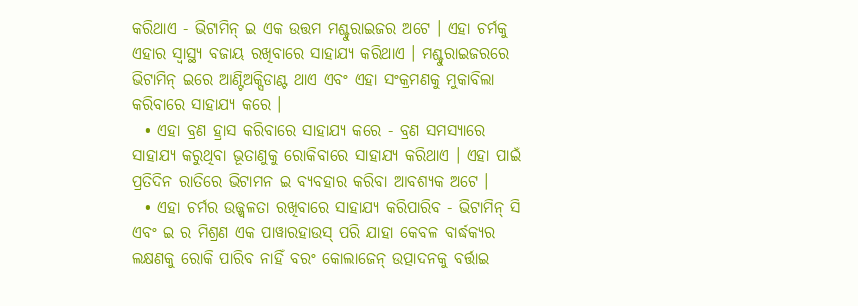କରିଥାଏ - ଭିଟାମିନ୍ ଇ ଏକ ଉତ୍ତମ ମଶ୍ଚୁରାଇଜର ଅଟେ । ଏହା ଚର୍ମକୁ ଏହାର ସ୍ୱାସ୍ଥ୍ୟ ବଜାୟ ରଖିବାରେ ସାହାଯ୍ୟ କରିଥାଏ । ମଶ୍ଚୁରାଇଜରରେ ଭିଟାମିନ୍ ଇରେ ଆଣ୍ଟିଅକ୍ସିଡାଣ୍ଟ ଥାଏ ଏବଂ ଏହା ସଂକ୍ରମଣକୁ ମୁକାବିଲା କରିବାରେ ସାହାଯ୍ୟ କରେ ।
  • ଏହା ବ୍ରଣ ହ୍ରାସ କରିବାରେ ସାହାଯ୍ୟ କରେ - ବ୍ରଣ ସମସ୍ୟାରେ ସାହାଯ୍ୟ କରୁଥିବା ଭୂତାଣୁକୁ ରୋକିବାରେ ସାହାଯ୍ୟ କରିଥାଏ । ଏହା ପାଇଁ ପ୍ରତିଦିନ ରାତିରେ ଭିଟାମନ ଇ ବ୍ୟବହାର କରିବା ଆବଶ୍ୟକ ଅଟେ ।
  • ଏହା ଚର୍ମର ଉଜ୍ଜ୍ୱଳତା ରଖିବାରେ ସାହାଯ୍ୟ କରିପାରିବ - ଭିଟାମିନ୍ ସି ଏବଂ ଇ ର ମିଶ୍ରଣ ଏକ ପାୱାରହାଉସ୍ ପରି ଯାହା କେବଳ ବାର୍ଦ୍ଧକ୍ୟର ଲକ୍ଷଣକୁ ରୋକି ପାରିବ ନାହିଁ ବରଂ କୋଲାଜେନ୍ ଉତ୍ପାଦନକୁ ବର୍ତ୍ତାଇ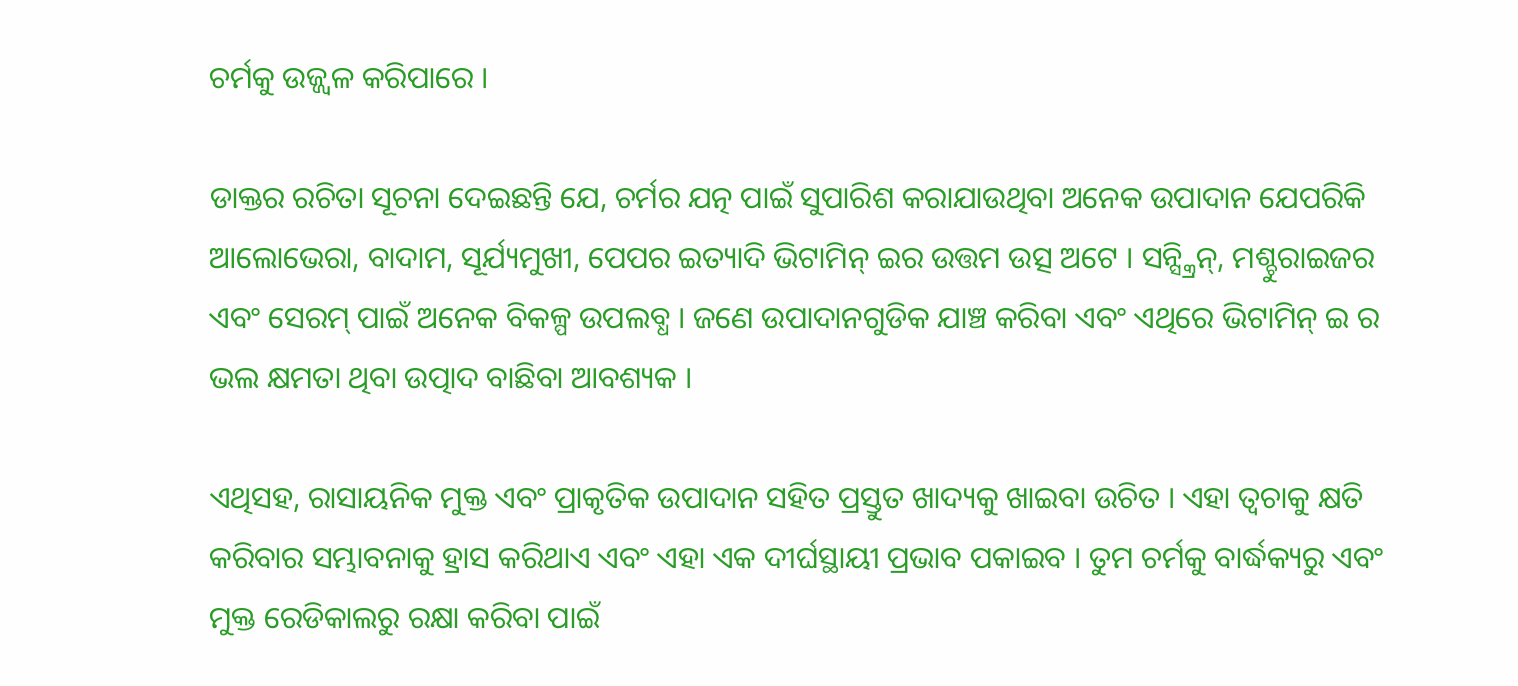ଚର୍ମକୁ ଉଜ୍ଜ୍ୱଳ କରିପାରେ ।

ଡାକ୍ତର ରଚିତା ସୂଚନା ଦେଇଛନ୍ତି ଯେ, ଚର୍ମର ଯତ୍ନ ପାଇଁ ସୁପାରିଶ କରାଯାଉଥିବା ଅନେକ ଉପାଦାନ ଯେପରିକି ଆଲୋଭେରା, ବାଦାମ, ସୂର୍ଯ୍ୟମୁଖୀ, ପେପର ଇତ୍ୟାଦି ଭିଟାମିନ୍ ଇର ଉତ୍ତମ ଉତ୍ସ ଅଟେ । ସନ୍ସ୍କ୍ରିନ୍, ମଶ୍ଚୁରାଇଜର ଏବଂ ସେରମ୍ ପାଇଁ ଅନେକ ବିକଳ୍ପ ଉପଲବ୍ଧ । ଜଣେ ଉପାଦାନଗୁଡିକ ଯାଞ୍ଚ କରିବା ଏବଂ ଏଥିରେ ଭିଟାମିନ୍ ଇ ର ଭଲ କ୍ଷମତା ଥିବା ଉତ୍ପାଦ ବାଛିବା ଆବଶ୍ୟକ ।

ଏଥିସହ, ରାସାୟନିକ ମୁକ୍ତ ଏବଂ ପ୍ରାକୃତିକ ଉପାଦାନ ସହିତ ପ୍ରସ୍ତୁତ ଖାଦ୍ୟକୁ ଖାଇବା ଉଚିତ । ଏହା ତ୍ୱଚାକୁ କ୍ଷତି କରିବାର ସମ୍ଭାବନାକୁ ହ୍ରାସ କରିଥାଏ ଏବଂ ଏହା ଏକ ଦୀର୍ଘସ୍ଥାୟୀ ପ୍ରଭାବ ପକାଇବ । ତୁମ ଚର୍ମକୁ ବାର୍ଦ୍ଧକ୍ୟରୁ ଏବଂ ମୁକ୍ତ ରେଡିକାଲରୁ ରକ୍ଷା କରିବା ପାଇଁ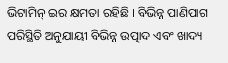ଭିଟାମିନ୍ ଇର କ୍ଷମତା ରହିଛି । ବିଭିନ୍ନ ପାଣିପାଗ ପରିସ୍ଥିତି ଅନୁଯାୟୀ ବିଭିନ୍ନ ଉତ୍ପାଦ ଏବଂ ଖାଦ୍ୟ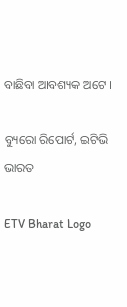ବାଛିବା ଆବଶ୍ୟକ ଅଟେ ।

ବ୍ୟୁରୋ ରିପୋର୍ଟ, ଇଟିଭି ଭାରତ

ETV Bharat Logo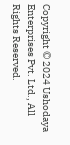Copyright © 2024 Ushodaya Enterprises Pvt. Ltd., All Rights Reserved.